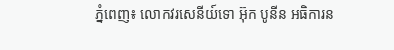ភ្នំពេញ៖ លោកវរសេនីយ៍ទោ អ៊ុក បូនីន អធិការន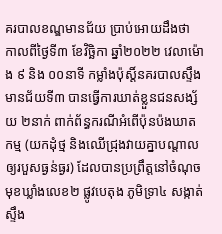គរបាលខណ្ឌមានជ័យ ប្រាប់អោយដឹងថា កាលពីថ្ងៃទី៣ ខែវិច្ឆិកា ឆ្នាំ២០២២ វេលាម៉ោង ៩ និង ០០នាទី កម្លាំងប៉ុស្ដិ៍នគរបាលស្ទឹងមានជ័យទី៣ បានធ្វើការឃាត់ខ្លួនជនសង្ស័យ ២នាក់ ពាក់ព័ន្ធករណីអំពើប៉ុនប៉ងឃាតកម្ម (យកដុំថ្ម និងឈើជ្រុងវាយគ្នាបណ្តាលឲ្យរបួសធ្ងន់ធ្ងរ) ដែលបានប្រព្រឹត្តនៅចំណុចមុខឃ្លាំងលេខ២ ផ្លូវបេតុង ភូមិទ្រា៤ សង្កាត់ស្ទឹង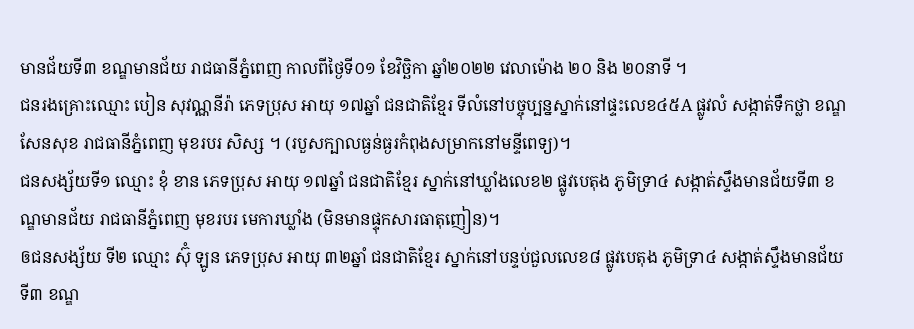មានជ័យទី៣ ខណ្ឌមានជ័យ រាជធានីភ្នំពេញ កាលពីថ្ងៃទី០១ ខែវិច្ឆិកា ឆ្នាំ២០២២ វេលាម៉ោង ២០ និង ២០នាទី ។
ជនរងគ្រោះឈ្មោះ បៀន សុវណ្ណនីរ៉ា ភេទប្រុស អាយុ ១៧ឆ្នាំ ជនជាតិខ្មែរ ទីលំនៅបច្ចុប្បន្នស្នាក់នៅផ្ទះលេខ៤៥A ផ្លូវលំ សង្កាត់ទឹកថ្លា ខណ្ឌសែនសុខ រាជធានីភ្នំពេញ មុខរបរ សិស្ស ។ (របួសក្បាលធ្ងន់ធ្ងរកំពុងសម្រាកនៅមន្ទីពេទ្យ)។
ជនសង្ស័យទី១ ឈ្មោះ ខុំ ខាន ភេទប្រុស អាយុ ១៧ឆ្នាំ ជនជាតិខ្មែរ ស្នាក់នៅឃ្លាំងលេខ២ ផ្លូវបេតុង ភូមិទ្រា៤ សង្កាត់ស្ទឹងមានជ័យទី៣ ខណ្ឌមានជ័យ រាជធានីភ្នំពេញ មុខរបរ មេការឃ្លាំង (មិនមានផ្ទុកសារធាតុញៀន)។
ឲជនសង្ស័យ ទី២ ឈ្មោះ ស៊ុំ ឡូន ភេទប្រុស អាយុ ៣២ឆ្នាំ ជនជាតិខ្មែរ ស្នាក់នៅបន្ទប់ជួលលេខ៨ ផ្លូវបេតុង ភូមិទ្រា៤ សង្កាត់ស្ទឹងមានជ័យទី៣ ខណ្ឌ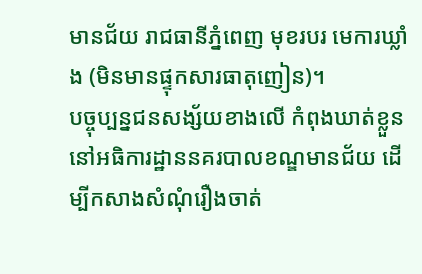មានជ័យ រាជធានីភ្នំពេញ មុខរបរ មេការឃ្លាំង (មិនមានផ្ទុកសារធាតុញៀន)។
បច្ចុប្បន្នជនសង្ស័យខាងលើ កំពុងឃាត់ខ្លួននៅអធិការដ្ឋាននគរបាលខណ្ឌមានជ័យ ដើម្បីកសាងសំណុំរឿងចាត់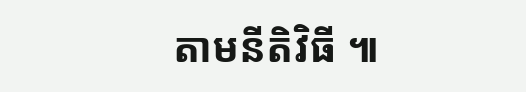តាមនីតិវិធី ៕